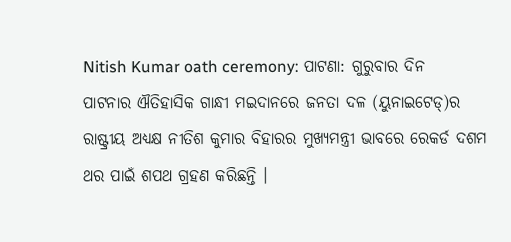Nitish Kumar oath ceremony: ପାଟଣା: ଗୁରୁବାର ଦିନ ପାଟନାର ଐତିହାସିକ ଗାନ୍ଧୀ ମଇଦାନରେ ଜନତା ଦଳ (ୟୁନାଇଟେଡ୍)ର ରାଷ୍ଟ୍ରୀୟ ଅଧ୍ୟକ୍ଷ ନୀତିଶ କୁମାର ବିହାରର ମୁଖ୍ୟମନ୍ତ୍ରୀ ଭାବରେ ରେକର୍ଡ ଦଶମ ଥର ପାଇଁ ଶପଥ ଗ୍ରହଣ କରିଛନ୍ତି ।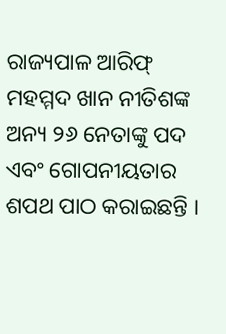ରାଜ୍ୟପାଳ ଆରିଫ୍ ମହମ୍ମଦ ଖାନ ନୀତିଶଙ୍କ ଅନ୍ୟ ୨୬ ନେତାଙ୍କୁ ପଦ ଏବଂ ଗୋପନୀୟତାର ଶପଥ ପାଠ କରାଇଛନ୍ତି ।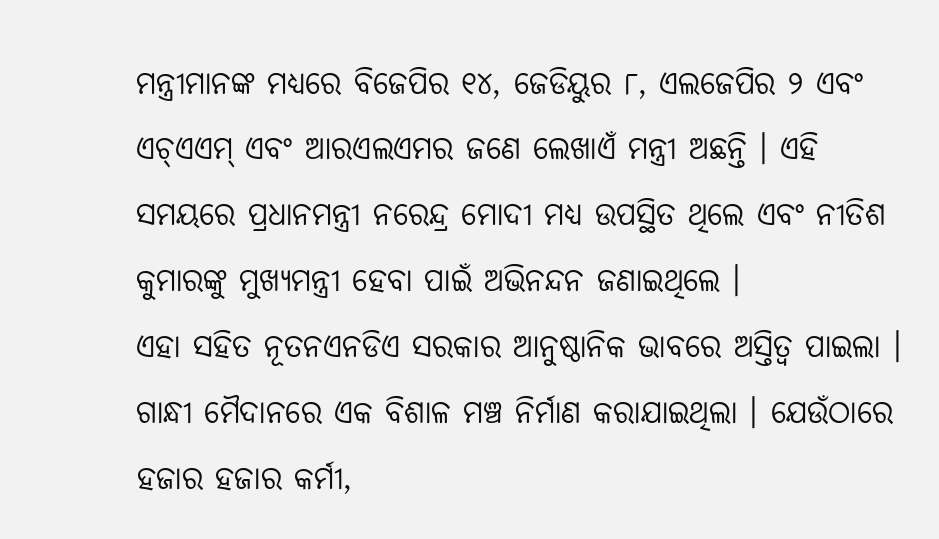ମନ୍ତ୍ରୀମାନଙ୍କ ମଧ୍ୟରେ ବିଜେପିର ୧୪, ଜେଡିୟୁର ୮, ଏଲଜେପିର ୨ ଏବଂ ଏଚ୍ଏଏମ୍ ଏବଂ ଆରଏଲଏମର ଜଣେ ଲେଖାଏଁ ମନ୍ତ୍ରୀ ଅଛନ୍ତି । ଏହି ସମୟରେ ପ୍ରଧାନମନ୍ତ୍ରୀ ନରେନ୍ଦ୍ର ମୋଦୀ ମଧ୍ୟ ଉପସ୍ଥିତ ଥିଲେ ଏବଂ ନୀତିଶ କୁମାରଙ୍କୁ ମୁଖ୍ୟମନ୍ତ୍ରୀ ହେବା ପାଇଁ ଅଭିନନ୍ଦନ ଜଣାଇଥିଲେ ।
ଏହା ସହିତ ନୂତନଏନଡିଏ ସରକାର ଆନୁଷ୍ଠାନିକ ଭାବରେ ଅସ୍ତିତ୍ୱ ପାଇଲା । ଗାନ୍ଧୀ ମୈଦାନରେ ଏକ ବିଶାଳ ମଞ୍ଚ ନିର୍ମାଣ କରାଯାଇଥିଲା । ଯେଉଁଠାରେ ହଜାର ହଜାର କର୍ମୀ,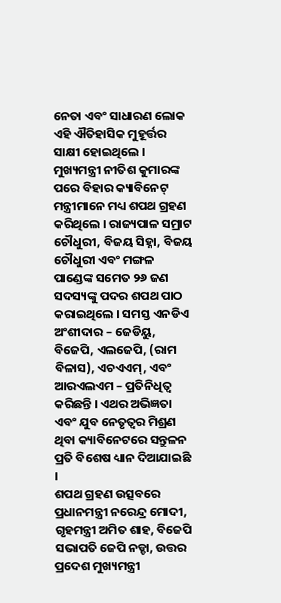ନେତା ଏବଂ ସାଧାରଣ ଲୋକ ଏହି ଐତିହାସିକ ମୁହୂର୍ତ୍ତର ସାକ୍ଷୀ ହୋଇଥିଲେ । ମୁଖ୍ୟମନ୍ତ୍ରୀ ନୀତିଶ କୁମାରଙ୍କ ପରେ ବିହାର କ୍ୟାବିନେଟ୍ ମନ୍ତ୍ରୀମାନେ ମଧ୍ୟ ଶପଥ ଗ୍ରହଣ କରିଥିଲେ । ରାଜ୍ୟପାଳ ସମ୍ରାଟ ଚୌଧୁରୀ, ବିଜୟ ସିହ୍ନା, ବିଜୟ ଚୌଧୁରୀ ଏବଂ ମଙ୍ଗଳ ପାଣ୍ଡେଙ୍କ ସମେତ ୨୬ ଜଣ ସଦସ୍ୟଙ୍କୁ ପଦର ଶପଥ ପାଠ କରାଇଥିଲେ । ସମସ୍ତ ଏନଡିଏ ଅଂଶୀଦାର – ଜେଡିୟୁ, ବିଜେପି, ଏଲଜେପି, (ରାମ ବିଳାସ), ଏଚଏଏମ୍, ଏବଂ ଆରଏଲଏମ – ପ୍ରତିନିଧିତ୍ୱ କରିଛନ୍ତି । ଏଥର ଅଭିଜ୍ଞତା ଏବଂ ଯୁବ ନେତୃତ୍ୱର ମିଶ୍ରଣ ଥିବା କ୍ୟାବିନେଟରେ ସନ୍ତୁଳନ ପ୍ରତି ବିଶେଷ ଧ୍ୟାନ ଦିଆଯାଇଛି ।
ଶପଥ ଗ୍ରହଣ ଉତ୍ସବରେ ପ୍ରଧାନମନ୍ତ୍ରୀ ନରେନ୍ଦ୍ର ମୋଦୀ, ଗୃହମନ୍ତ୍ରୀ ଅମିତ ଶାହ, ବିଜେପି ସଭାପତି ଜେପି ନଡ୍ଡା, ଉତ୍ତର ପ୍ରଦେଶ ମୁଖ୍ୟମନ୍ତ୍ରୀ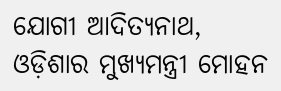ଯୋଗୀ ଆଦିତ୍ୟନାଥ, ଓଡ଼ିଶାର ମୁଖ୍ୟମନ୍ତ୍ରୀ ମୋହନ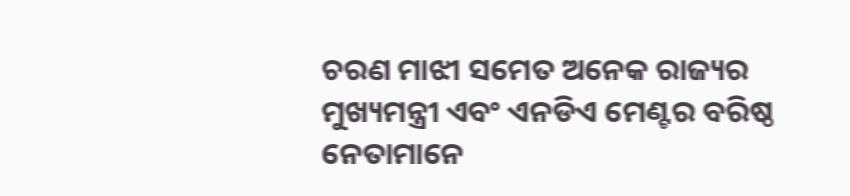ଚରଣ ମାଝୀ ସମେତ ଅନେକ ରାଜ୍ୟର ମୁଖ୍ୟମନ୍ତ୍ରୀ ଏବଂ ଏନଡିଏ ମେଣ୍ଟର ବରିଷ୍ଠ ନେତାମାନେ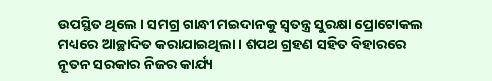ଉପସ୍ଥିତ ଥିଲେ । ସମଗ୍ର ଗାନ୍ଧୀ ମଇଦାନକୁ ସ୍ୱତନ୍ତ୍ର ସୁରକ୍ଷା ପ୍ରୋଟୋକଲ ମଧ୍ୟରେ ଆଚ୍ଛାଦିତ କରାଯାଇଥିଲା । ଶପଥ ଗ୍ରହଣ ସହିତ ବିହାରରେ ନୂତନ ସରକାର ନିଜର କାର୍ଯ୍ୟ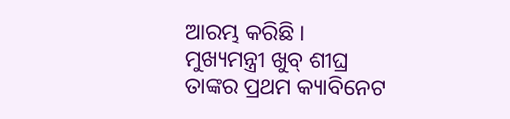ଆରମ୍ଭ କରିଛି । ମୁଖ୍ୟମନ୍ତ୍ରୀ ଖୁବ୍ ଶୀଘ୍ର ତାଙ୍କର ପ୍ରଥମ କ୍ୟାବିନେଟ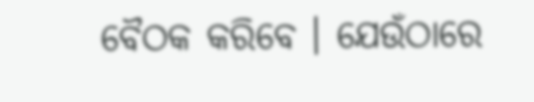ବୈଠକ କରିବେ । ଯେଉଁଠାରେ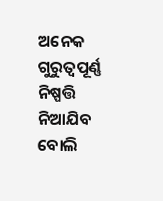ଅନେକ ଗୁରୁତ୍ୱପୂର୍ଣ୍ଣ ନିଷ୍ପତ୍ତି ନିଆଯିବ ବୋଲି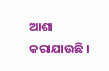ଆଶା କରାଯାଉଛି ।